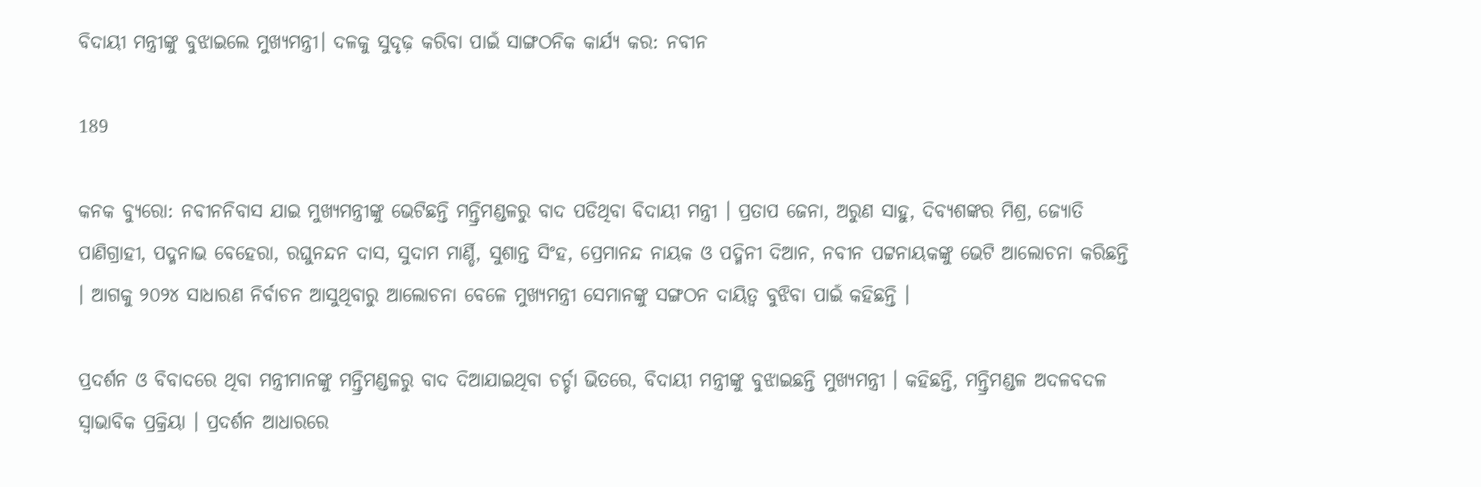ବିଦାୟୀ ମନ୍ତ୍ରୀଙ୍କୁ ବୁଝାଇଲେ ମୁଖ୍ୟମନ୍ତ୍ରୀ। ଦଳକୁ ସୁଦୃଢ଼ କରିବା ପାଇଁ ସାଙ୍ଗଠନିକ କାର୍ଯ୍ୟ କର: ନବୀନ

189

କନକ ବ୍ୟୁରୋ: ନବୀନନିବାସ ଯାଇ ମୁଖ୍ୟମନ୍ତ୍ରୀଙ୍କୁ ଭେଟିଛନ୍ତି ମନ୍ତ୍ରିମଣ୍ଡଳରୁ ବାଦ ପଡିଥିବା ବିଦାୟୀ ମନ୍ତ୍ରୀ । ପ୍ରତାପ ଜେନା, ଅରୁଣ ସାହୁ, ଦିବ୍ୟଶଙ୍କର ମିଶ୍ର, ଜ୍ୟୋତି ପାଣିଗ୍ରାହୀ, ପଦ୍ମନାଭ ବେହେରା, ରଘୁନନ୍ଦନ ଦାସ, ସୁଦାମ ମାର୍ଣ୍ଡି, ସୁଶାନ୍ତ ସିଂହ, ପ୍ରେମାନନ୍ଦ ନାୟକ ଓ ପଦ୍ମିନୀ ଦିଆନ, ନବୀନ ପଟ୍ଟନାୟକଙ୍କୁ ଭେଟି ଆଲୋଚନା କରିଛନ୍ତି । ଆଗକୁ ୨୦୨୪ ସାଧାରଣ ନିର୍ବାଚନ ଆସୁଥିବାରୁ ଆଲୋଚନା ବେଳେ ମୁଖ୍ୟମନ୍ତ୍ରୀ ସେମାନଙ୍କୁ ସଙ୍ଗଠନ ଦାୟିତ୍ୱ ବୁଝିବା ପାଇଁ କହିଛନ୍ତି ।

ପ୍ରଦର୍ଶନ ଓ ବିବାଦରେ ଥିବା ମନ୍ତ୍ରୀମାନଙ୍କୁ ମନ୍ତ୍ରିମଣ୍ଡଳରୁ ବାଦ ଦିଆଯାଇଥିବା ଚର୍ଚ୍ଚା ଭିତରେ, ବିଦାୟୀ ମନ୍ତ୍ରୀଙ୍କୁ ବୁଝାଇଛନ୍ତି ମୁଖ୍ୟମନ୍ତ୍ରୀ । କହିଛନ୍ତି, ମନ୍ତ୍ରିମଣ୍ଡଳ ଅଦଳବଦଳ ସ୍ୱାଭାବିକ ପ୍ରକ୍ରିୟା । ପ୍ରଦର୍ଶନ ଆଧାରରେ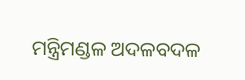ମନ୍ତ୍ରିମଣ୍ଡଳ ଅଦଳବଦଳ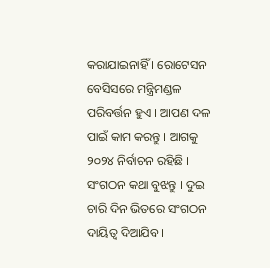କରାଯାଇନାହିଁ । ରୋଟେସନ ବେସିସରେ ମନ୍ତ୍ରିମଣ୍ଡଳ ପରିବର୍ତ୍ତନ ହୁଏ । ଆପଣ ଦଳ ପାଇଁ କାମ କରନ୍ତୁ । ଆଗକୁ ୨୦୨୪ ନିର୍ବାଚନ ରହିଛି । ସଂଗଠନ କଥା ବୁଝନ୍ତୁ । ଦୁଇ ଚାରି ଦିନ ଭିତରେ ସଂଗଠନ ଦାୟିତ୍ୱ ଦିଆଯିବ ।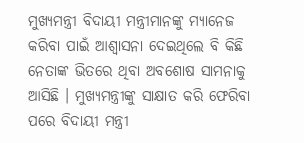ମୁଖ୍ୟମନ୍ତ୍ରୀ ବିଦାୟୀ ମନ୍ତ୍ରୀମାନଙ୍କୁ ମ୍ୟାନେଜ କରିବା ପାଇଁ ଆଶ୍ୱାସନା ଦେଇଥିଲେ ବି କିଛି ନେତାଙ୍କ ଭିତରେ ଥିବା ଅବଶୋଷ ସାମନାକୁ ଆସିଛି । ମୁଖ୍ୟମନ୍ତ୍ରୀଙ୍କୁ ସାକ୍ଷାତ କରି ଫେରିବା ପରେ ବିଦାୟୀ ମନ୍ତ୍ରୀ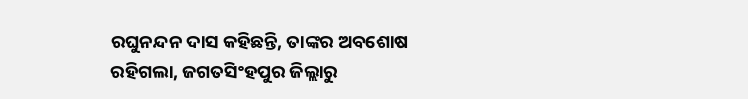ରଘୁନନ୍ଦନ ଦାସ କହିଛନ୍ତି, ତାଙ୍କର ଅବଶୋଷ ରହିଗଲା, ଜଗତସିଂହପୁର ଜିଲ୍ଲାରୁ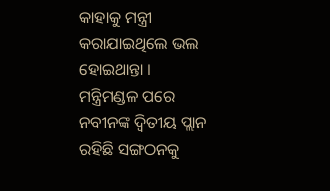କାହାକୁ ମନ୍ତ୍ରୀ କରାଯାଇଥିଲେ ଭଲ ହୋଇଥାନ୍ତା । ମନ୍ତ୍ରିମଣ୍ଡଳ ପରେ ନବୀନଙ୍କ ଦ୍ୱିତୀୟ ପ୍ଲାନ ରହିଛି ସଙ୍ଗଠନକୁ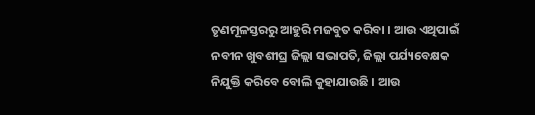ତୃଣମୂଳସ୍ତରରୁ ଆହୁରି ମଜବୁତ କରିବା । ଆଉ ଏଥିପାଇଁ ନବୀନ ଖୁବଶୀଘ୍ର ଜିଲ୍ଲା ସଭାପତି, ଜିଲ୍ଲା ପର୍ଯ୍ୟବେକ୍ଷକ ନିଯୁକ୍ତି କରିବେ ବୋଲି କୁହାଯାଉଛି । ଆଉ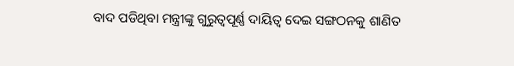ବାଦ ପଡିଥିବା ମନ୍ତ୍ରୀଙ୍କୁ ଗୁରୁତ୍ୱପୂର୍ଣ୍ଣ ଦାୟିତ୍ୱ ଦେଇ ସଙ୍ଗଠନକୁ ଶାଣିତ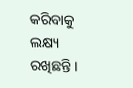କରିବାକୁ ଲକ୍ଷ୍ୟ ରଖିଛନ୍ତି ।